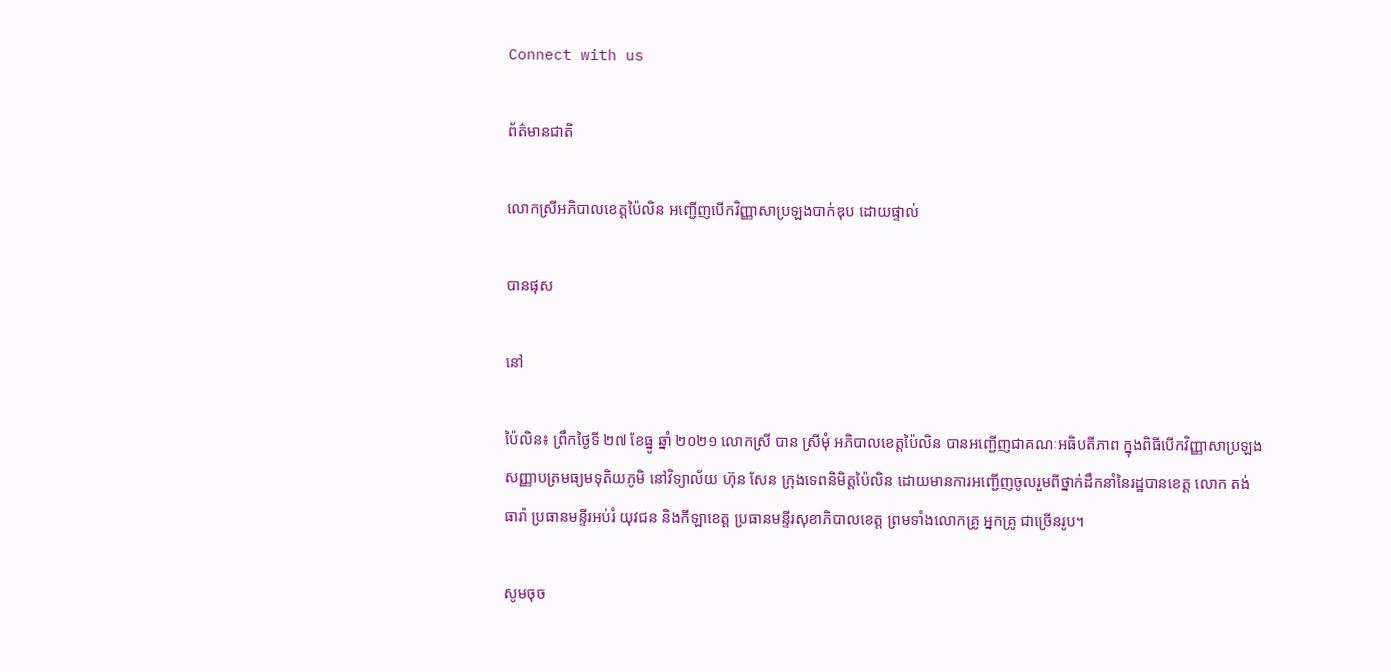Connect with us

ព័ត៌មានជាតិ

លោកស្រីអភិបាលខេត្តប៉ៃលិន អញ្ជើញបើកវិញ្ញាសាប្រឡងបាក់ឌុប ដោយផ្ទាល់

បានផុស

នៅ

ប៉ៃលិន៖ ព្រឹកថ្ងៃទី ២៧ ខែធ្នូ ឆ្នាំ ២០២១ លោកស្រី បាន ស្រីមុំ អភិបាលខេត្តប៉ៃលិន បានអញ្ជើញជាគណៈអធិបតីភាព ក្នុងពិធីបើកវិញ្ញាសាប្រឡងសញ្ញាបត្រមធ្យមទុតិយភូមិ នៅវិទ្យាល័យ ហ៊ុន សែន ក្រុងទេពនិមិត្តប៉ៃលិន ដោយមានការអញ្ជើញចូលរួមពីថ្នាក់ដឹកនាំនៃរដ្ឋបានខេត្ត លោក តង់ ធារ៉ា ប្រធានមន្ទីរអប់រំ យុវជន និងកីឡាខេត្ត ប្រធានមន្ទីរសុខាភិបាលខេត្ត ព្រមទាំងលោកគ្រូ អ្នកគ្រូ ជាច្រើនរូប។

សូមចុច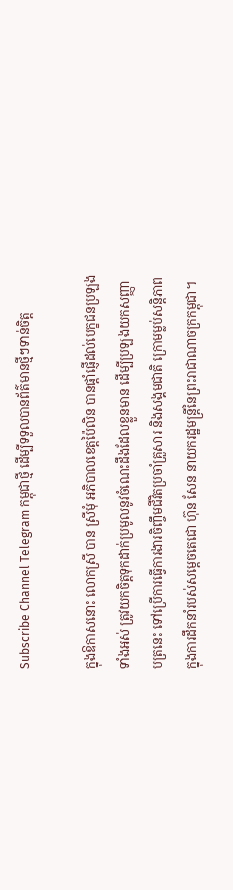Subscribe Channel Telegram កម្ពុជាថ្មី ដើម្បីទទួលបានព័ត៌មានថ្មីៗទាន់ចិត្ត

ក្នុងឱកាសនោះ លោកស្រី បាន ស្រីមុំ អភិបាលខេត្តប៉ៃលិន បានផ្ដាំផ្ញើដល់បេក្ខជនប្រឡងទាំងអស់ ត្រូវយកចិត្តទុកដាក់ប្រមូលនូវចំណេះដឹងដែលខ្លួនមាន ដើម្បីប្រឡងយកសញ្ញាបត្រនេះ ទៅប្រើការធ្វើការងារចិញ្ចឹមជីវិតប្រចាំគ្រួសារ និងសង្គមជាតិ ក្រោមម្លប់សន្តិភាព ក្នុងការដឹកនាំរបស់សម្តេចតេជោ ហ៊ុន សែន នាយករដ្ឋមន្ត្រីនៃព្រះរាជាណាចក្រកម្ពុជា។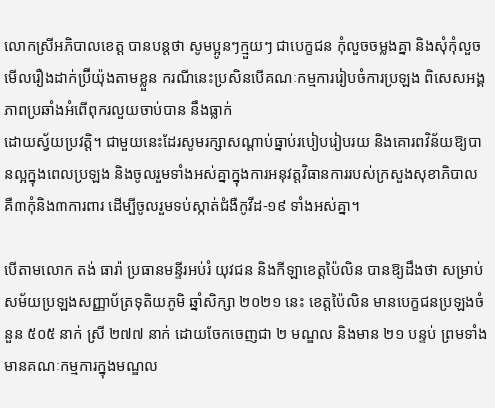លោកស្រីអភិបាលខេត្ត បានបន្តថា សូមប្អូនៗក្មួយៗ ជាបេក្ខជន កុំលួចចម្លងគ្នា និងសុំកុំលួចមើលរឿងដាក់ប្រ៊ីយ៉ុងតាមខ្លួន ករណីនេះប្រសិនបើគណៈកម្មការរៀបចំការប្រឡង ពិសេសអង្គភាពប្រឆាំងអំពើពុករលួយចាប់បាន នឹងធ្លាក់
ដោយស្វ័យប្រវត្តិ។ ជាមួយនេះដែរសូមរក្សាសណ្ដាប់ធ្នាប់របៀបរៀបរយ និងគោរពវិន័យឱ្យបានល្អក្នុងពេលប្រឡង និងចូលរួមទាំងអស់គ្នាក្នុងការអនុវត្តវិធានការរបស់ក្រសួងសុខាភិបាល គឺ៣កុំនិង៣ការពារ ដើម្បីចូលរួមទប់ស្កាត់ជំងឺកូវីដ-១៩ ទាំងអស់គ្នា។

បើតាមលោក តង់ ធារ៉ា ប្រធានមន្ទីរអប់រំ យុវជន និងកីឡាខេត្តប៉ៃលិន បានឱ្យដឹងថា សម្រាប់សម័យប្រឡងសញ្ញាប័ត្រទុតិយភូមិ ឆ្នាំសិក្សា ២០២១ នេះ ខេត្តប៉ៃលិន មានបេក្ខជនប្រឡងចំនួន ៥០៥ នាក់ ស្រី ២៧៧ នាក់ ដោយចែកចេញជា ២ មណ្ឌល និងមាន ២១ បន្ទប់ ព្រមទាំងមានគណៈកម្មការក្នុងមណ្ឌល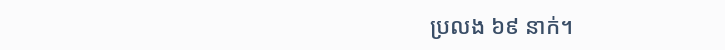ប្រលង ៦៩ នាក់។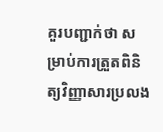គួរបញ្ជាក់ថា សម្រាប់ការត្រួតពិនិត្យវិញ្ញាសារប្រលង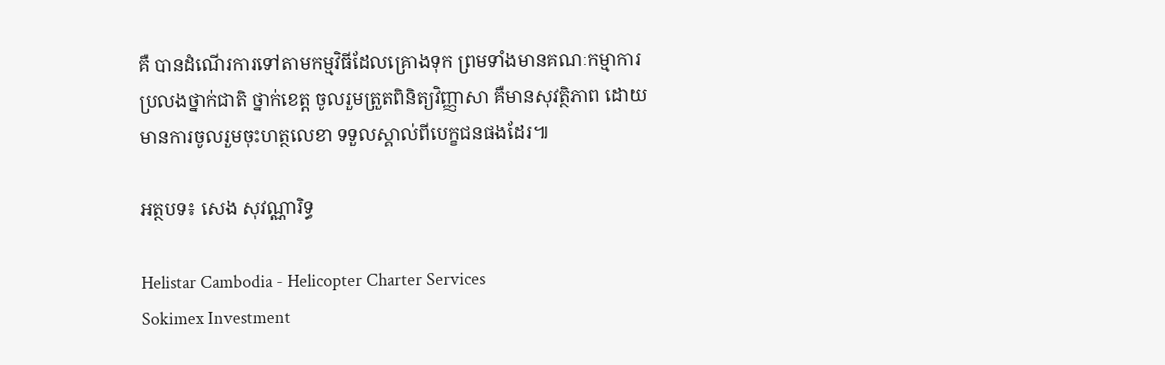គឺ បានដំណើរការទៅតាមកម្មវិធីដែលគ្រោងទុក ព្រមទាំងមានគណៈកម្មាការប្រលងថ្នាក់ជាតិ ថ្នាក់ខេត្ត ចូលរួមត្រួតពិនិត្យវិញ្ញាសា គឺមានសុវត្ថិភាព ដោយមានការចូលរួមចុះហត្ថលេខា ទទួលស្គាល់ពីបេក្ខជនផងដែរ៕

អត្ថបទ៖ សេង សុវណ្ណារិទ្ធ

Helistar Cambodia - Helicopter Charter Services
Sokimex Investment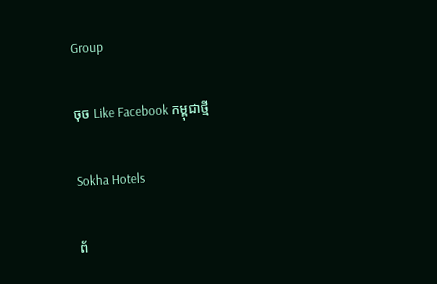Group

ចុច Like Facebook កម្ពុជាថ្មី

Sokha Hotels

ព័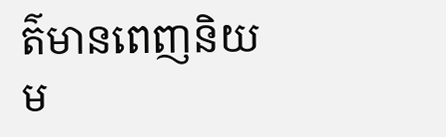ត៌មានពេញនិយម